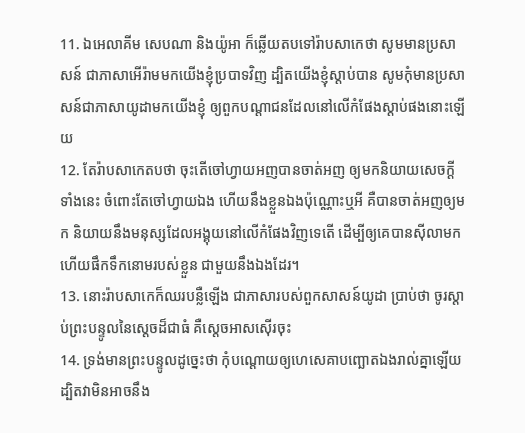11. ឯអេលាគីម សេបណា និងយ៉ូអា ក៏ឆ្លើយតបទៅរ៉ាបសាកេថា សូមមានប្រសាសន៍ ជាភាសាអើរ៉ាមមកយើងខ្ញុំប្របាទវិញ ដ្បិតយើងខ្ញុំស្តាប់បាន សូមកុំមានប្រសាសន៍ជាភាសាយូដាមកយើងខ្ញុំ ឲ្យពួកបណ្តាជនដែលនៅលើកំផែងស្តាប់ផងនោះឡើយ
12. តែរ៉ាបសាកេតបថា ចុះតើចៅហ្វាយអញបានចាត់អញ ឲ្យមកនិយាយសេចក្ដីទាំងនេះ ចំពោះតែចៅហ្វាយឯង ហើយនឹងខ្លួនឯងប៉ុណ្ណោះឬអី គឺបានចាត់អញឲ្យមក និយាយនឹងមនុស្សដែលអង្គុយនៅលើកំផែងវិញទេតើ ដើម្បីឲ្យគេបានស៊ីលាមក ហើយផឹកទឹកនោមរបស់ខ្លួន ជាមួយនឹងឯងដែរ។
13. នោះរ៉ាបសាកេក៏ឈរបន្លឺឡើង ជាភាសារបស់ពួកសាសន៍យូដា ប្រាប់ថា ចូរស្តាប់ព្រះបន្ទូលនៃស្តេចដ៏ជាធំ គឺស្តេចអាសស៊ើរចុះ
14. ទ្រង់មានព្រះបន្ទូលដូច្នេះថា កុំបណ្តោយឲ្យហេសេគាបញ្ឆោតឯងរាល់គ្នាឡើយ ដ្បិតវាមិនអាចនឹង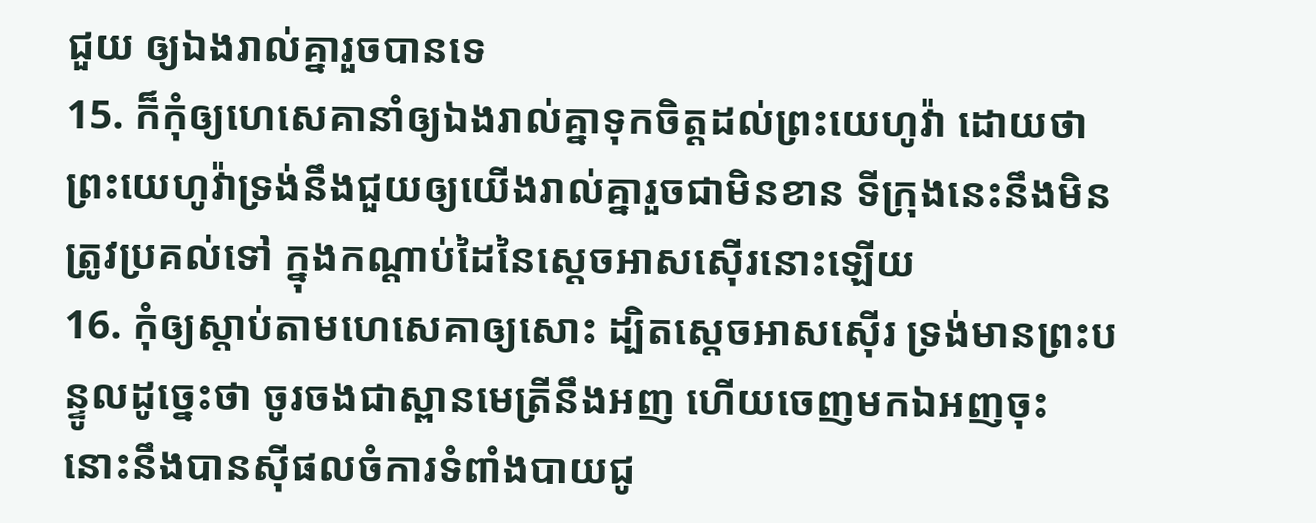ជួយ ឲ្យឯងរាល់គ្នារួចបានទេ
15. ក៏កុំឲ្យហេសេគានាំឲ្យឯងរាល់គ្នាទុកចិត្តដល់ព្រះយេហូវ៉ា ដោយថា ព្រះយេហូវ៉ាទ្រង់នឹងជួយឲ្យយើងរាល់គ្នារួចជាមិនខាន ទីក្រុងនេះនឹងមិនត្រូវប្រគល់ទៅ ក្នុងកណ្តាប់ដៃនៃស្តេចអាសស៊ើរនោះឡើយ
16. កុំឲ្យស្តាប់តាមហេសេគាឲ្យសោះ ដ្បិតស្តេចអាសស៊ើរ ទ្រង់មានព្រះបន្ទូលដូច្នេះថា ចូរចងជាស្ពានមេត្រីនឹងអញ ហើយចេញមកឯអញចុះ នោះនឹងបានស៊ីផលចំការទំពាំងបាយជូ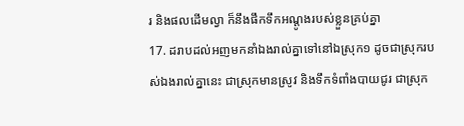រ និងផលដើមល្វា ក៏នឹងផឹកទឹកអណ្តូងរបស់ខ្លួនគ្រប់គ្នា
17. ដរាបដល់អញមកនាំឯងរាល់គ្នាទៅនៅឯស្រុក១ ដូចជាស្រុករបស់ឯងរាល់គ្នានេះ ជាស្រុកមានស្រូវ និងទឹកទំពាំងបាយជូរ ជាស្រុក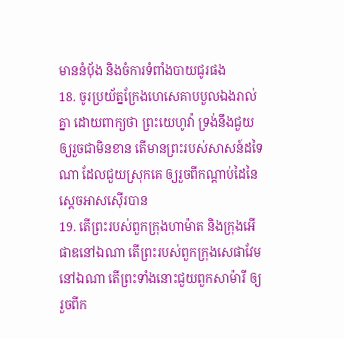មាននំបុ័ង និងចំការទំពាំងបាយជូរផង
18. ចូរប្រយ័ត្នក្រែងហេសេគាបបួលឯងរាល់គ្នា ដោយពាក្យថា ព្រះយេហូវ៉ា ទ្រង់នឹងជួយឲ្យរួចជាមិនខាន តើមានព្រះរបស់សាសន៍ដទៃណា ដែលជួយស្រុកគេ ឲ្យរួចពីកណ្តាប់ដៃនៃស្តេចអាសស៊ើរបាន
19. តើព្រះរបស់ពួកក្រុងហាម៉ាត និងក្រុងអើផាឌនៅឯណា តើព្រះរបស់ពួកក្រុងសេផាវែមនៅឯណា តើព្រះទាំងនោះជួយពួកសាម៉ារី ឲ្យរួចពីក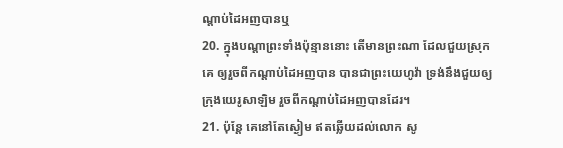ណ្តាប់ដៃអញបានឬ
20. ក្នុងបណ្តាព្រះទាំងប៉ុន្មាននោះ តើមានព្រះណា ដែលជួយស្រុកគេ ឲ្យរួចពីកណ្តាប់ដៃអញបាន បានជាព្រះយេហូវ៉ា ទ្រង់នឹងជួយឲ្យក្រុងយេរូសាឡិម រួចពីកណ្តាប់ដៃអញបានដែរ។
21. ប៉ុន្តែ គេនៅតែស្ងៀម ឥតឆ្លើយដល់លោក សូ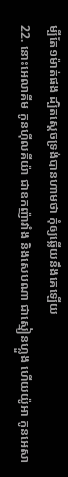ម្បីតែ១ម៉ាត់ផង ដ្បិតស្តេចទ្រង់បានហាមថា កុំឲ្យឆ្លើយនឹងគេឡើយ
22. នោះអេលាគីម កូនហ៊ីលគីយ៉ា ជាឧកញ៉ាវាំង និងសេបណា ជាស្មៀនហ្លួង ហើយយ៉ូអា កូនអេសា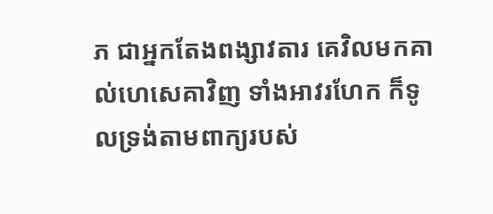ភ ជាអ្នកតែងពង្សាវតារ គេវិលមកគាល់ហេសេគាវិញ ទាំងអាវរហែក ក៏ទូលទ្រង់តាមពាក្យរបស់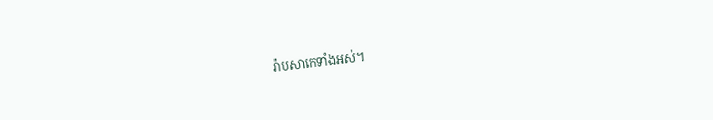រ៉ាបសាកេទាំងអស់។